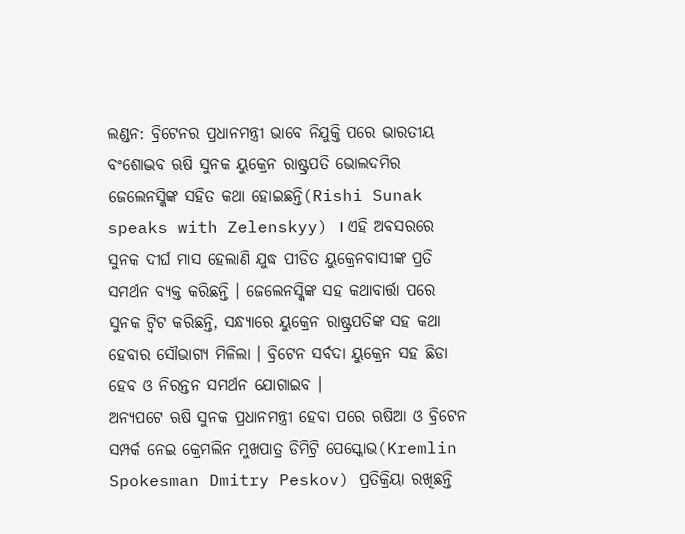ଲଣ୍ଡନ: ବ୍ରିଟେନର ପ୍ରଧାନମନ୍ତ୍ରୀ ଭାବେ ନିଯୁକ୍ତି ପରେ ଭାରତୀୟ ବଂଶୋଦ୍ଭବ ଋଷି ସୁନକ ୟୁକ୍ରେନ ରାଷ୍ଟ୍ରପତି ଭୋଲଦମିର ଜେଲେନସ୍କିଙ୍କ ସହିତ କଥା ହୋଇଛନ୍ତି(Rishi Sunak speaks with Zelenskyy) । ଏହି ଅବସରରେ ସୁନକ ଦୀର୍ଘ ମାସ ହେଲାଣି ଯୁଦ୍ଧ ପୀଡିତ ୟୁକ୍ରେନବାସୀଙ୍କ ପ୍ରତି ସମର୍ଥନ ବ୍ୟକ୍ତ କରିଛନ୍ତି । ଜେଲେନସ୍କିଙ୍କ ସହ କଥାବାର୍ତ୍ତା ପରେ ସୁନକ ଟ୍ବିଟ କରିଛନ୍ତି, ସନ୍ଧ୍ୟାରେ ୟୁକ୍ରେନ ରାଷ୍ଟ୍ରପତିଙ୍କ ସହ କଥା ହେବାର ସୌଭାଗ୍ୟ ମିଳିଲା । ବ୍ରିଟେନ ସର୍ବଦା ୟୁକ୍ରେନ ସହ ଛିଡା ହେବ ଓ ନିରନ୍ତନ ସମର୍ଥନ ଯୋଗାଇବ ।
ଅନ୍ୟପଟେ ଋଷି ସୁନକ ପ୍ରଧାନମନ୍ତ୍ରୀ ହେବା ପରେ ଋଷିଆ ଓ ବ୍ରିଟେନ ସମ୍ପର୍କ ନେଇ କ୍ରେମଲିନ ମୁଖପାତ୍ର ଡିମିଟ୍ରି ପେସ୍କୋଭ(Kremlin Spokesman Dmitry Peskov) ପ୍ରତିକ୍ରିୟା ରଖିଛନ୍ତି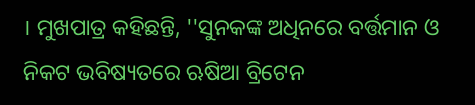। ମୁଖପାତ୍ର କହିଛନ୍ତି, ''ସୁନକଙ୍କ ଅଧିନରେ ବର୍ତ୍ତମାନ ଓ ନିକଟ ଭବିଷ୍ୟତରେ ଋଷିଆ ବ୍ରିଟେନ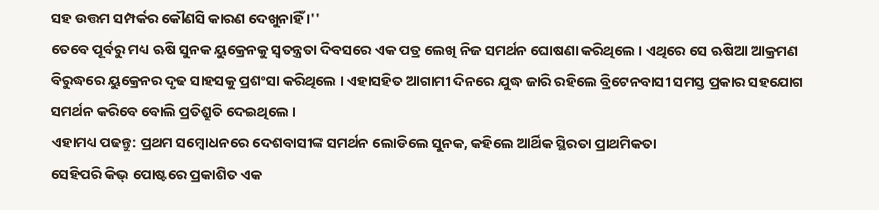ସହ ଉତ୍ତମ ସମ୍ପର୍କର କୌଣସି କାରଣ ଦେଖୁନାହିଁ ।''
ତେବେ ପୂର୍ବରୁ ମଧ୍ୟ ଋଷି ସୁନକ ୟୁକ୍ରେନକୁ ସ୍ବତନ୍ତ୍ରତା ଦିବସରେ ଏକ ପତ୍ର ଲେଖି ନିଜ ସମର୍ଥନ ଘୋଷଣା କରିଥିଲେ । ଏଥିରେ ସେ ଋଷିଆ ଆକ୍ରମଣ ବିରୁଦ୍ଧରେ ୟୁକ୍ରେନର ଦୃଢ ସାହସକୁ ପ୍ରଶଂସା କରିଥିଲେ । ଏହାସହିତ ଆଗାମୀ ଦିନରେ ଯୁଦ୍ଧ ଜାରି ରହିଲେ ବ୍ରିଟେନବାସୀ ସମସ୍ତ ପ୍ରକାର ସହଯୋଗ ସମର୍ଥନ କରିବେ ବୋଲି ପ୍ରତିଶ୍ରୁତି ଦେଇଥିଲେ ।
ଏହାମଧ୍ୟ ପଢନ୍ତୁ: ପ୍ରଥମ ସମ୍ବୋଧନରେ ଦେଶବାସୀଙ୍କ ସମର୍ଥନ ଲୋଡିଲେ ସୁନକ, କହିଲେ ଆର୍ଥିକ ସ୍ଥିରତା ପ୍ରାଥମିକତା
ସେହିପରି କିଭ୍ ପୋଷ୍ଟରେ ପ୍ରକାଶିତ ଏକ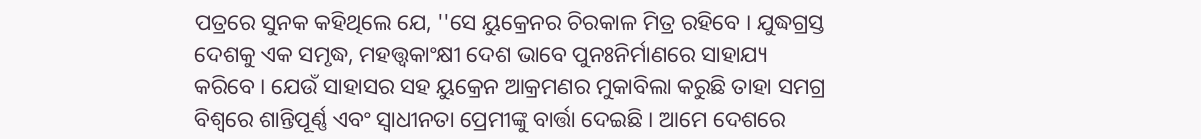ପତ୍ରରେ ସୁନକ କହିଥିଲେ ଯେ, ''ସେ ୟୁକ୍ରେନର ଚିରକାଳ ମିତ୍ର ରହିବେ । ଯୁଦ୍ଧଗ୍ରସ୍ତ ଦେଶକୁ ଏକ ସମୃଦ୍ଧ, ମହତ୍ତ୍ବକାଂକ୍ଷୀ ଦେଶ ଭାବେ ପୁନଃନିର୍ମାଣରେ ସାହାଯ୍ୟ କରିବେ । ଯେଉଁ ସାହାସର ସହ ୟୁକ୍ରେନ ଆକ୍ରମଣର ମୁକାବିଲା କରୁଛି ତାହା ସମଗ୍ର ବିଶ୍ବରେ ଶାନ୍ତିପୂର୍ଣ୍ଣ ଏବଂ ସ୍ବାଧୀନତା ପ୍ରେମୀଙ୍କୁ ବାର୍ତ୍ତା ଦେଇଛି । ଆମେ ଦେଶରେ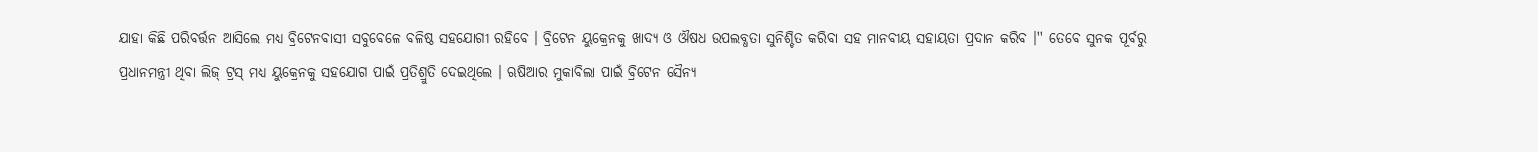ଯାହା କିଛି ପରିବର୍ତ୍ତନ ଆସିଲେ ମଧ୍ୟ ବ୍ରିଟେନବାସୀ ସବୁବେଳେ ବଳିଷ୍ଠ ସହଯୋଗୀ ରହିବେ । ବ୍ରିଟେନ ୟୁକ୍ରେନକୁ ଖାଦ୍ୟ ଓ ଔଷଧ ଉପଲବ୍ଧତା ସୁନିଶ୍ଚିତ କରିବା ସହ ମାନବୀୟ ସହାୟତା ପ୍ରଦାନ କରିବ ।'' ତେବେ ସୁନକ ପୂର୍ବରୁ ପ୍ରଧାନମନ୍ତ୍ରୀ ଥିବା ଲିଜ୍ ଟ୍ରସ୍ ମଧ୍ୟ ୟୁକ୍ରେନକୁ ସହଯୋଗ ପାଇଁ ପ୍ରତିଶ୍ରୁତି ଦେଇଥିଲେ । ଋଷିଆର ମୁକାବିଲା ପାଇଁ ବ୍ରିଟେନ ସୈନ୍ୟ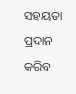ସହୟତା ପ୍ରଦାନ କରିବ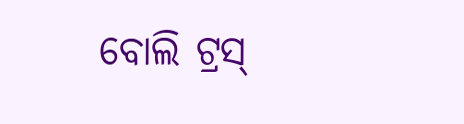ବୋଲି ଟ୍ରସ୍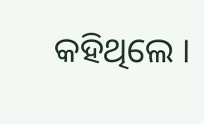କହିଥିଲେ ।